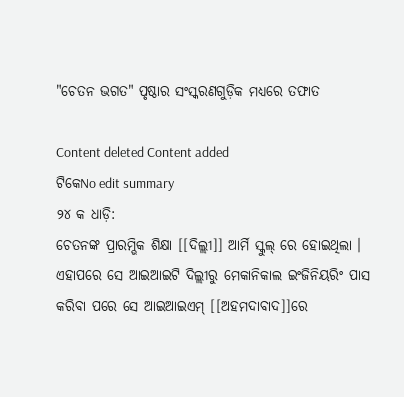"ଚେତନ ଭଗତ" ପୃଷ୍ଠାର ସଂସ୍କରଣ‌ଗୁଡ଼ିକ ମଧ୍ୟରେ ତଫାତ

Content deleted Content added
ଟିକେNo edit summary
୨୪ କ ଧାଡ଼ି:
ଚେତନଙ୍କ ପ୍ରାରମ୍ଭିକ ଶିକ୍ଷା [[ଦିଲ୍ଲୀ]] ଆର୍ମି ସ୍କୁଲ୍ ରେ ହୋଇଥିଲା । ଏହାପରେ ସେ ଆଇଆଇଟି ଦିଲ୍ଲୀରୁ ମେକାନିକାଲ ଇଂଜିନିୟରିଂ ପାସ କରିବା ପରେ ସେ ଆଇଆଇଏମ୍ [[ଅହମଦାବାଦ]]ରେ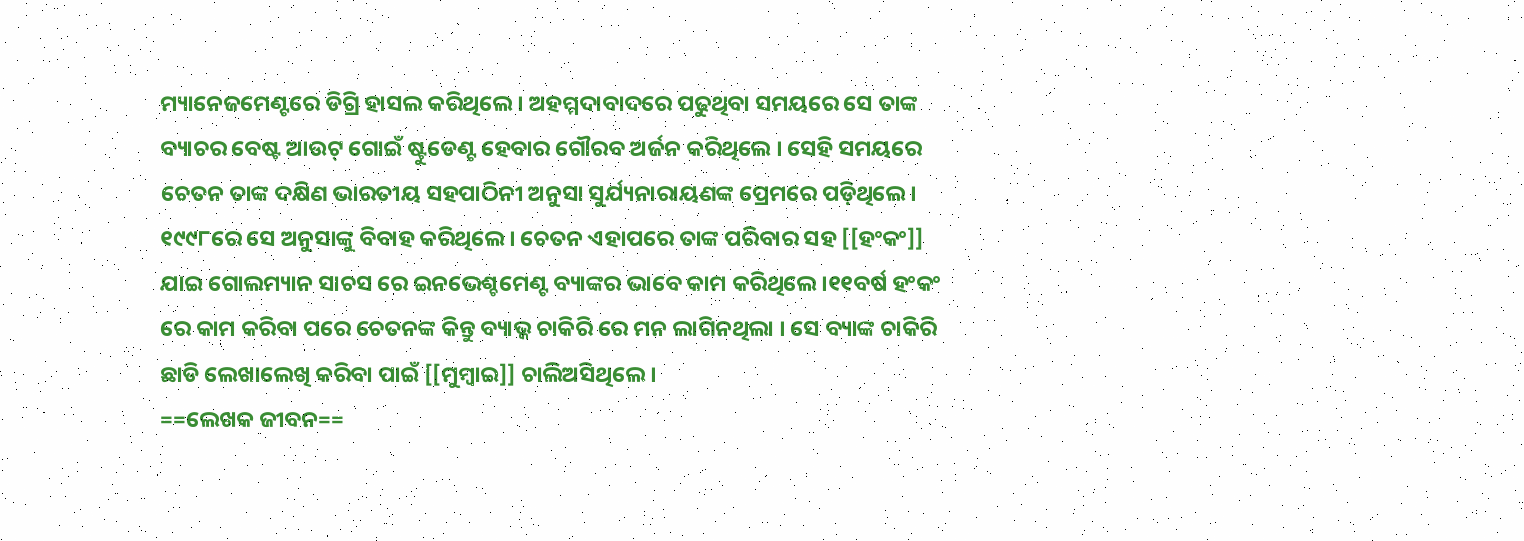ମ୍ୟାନେଜମେଣ୍ଟରେ ଡିଗ୍ରି ହାସଲ କରିଥିଲେ । ଅହମ୍ମଦାବାଦରେ ପଢୁଥିବା ସମୟରେ ସେ ତାଙ୍କ ବ୍ୟାଚର ବେଷ୍ଟ ଆଉଟ୍ ଗୋଇଁ ଷ୍ଟୁଡେଣ୍ଟ ହେବାର ଗୌରବ ଅର୍ଜନ କରିଥିଲେ । ସେହି ସମୟରେ ଚେତନ ତାଙ୍କ ଦକ୍ଷିଣ ଭାରତୀୟ ସହପାଠିନୀ ଅନୁସା ସୁର୍ଯ୍ୟନାରାୟଣଙ୍କ ପ୍ରେମରେ ପଡ଼ିଥିଲେ। ୧୯୯୮ରେ ସେ ଅନୁସାଙ୍କୁ ବିବାହ କରିଥିଲେ । ଚେତନ ଏହାପରେ ତାଙ୍କ ପରିବାର ସହ [[ହଂକଂ]] ଯାଇ ଗୋଲମ୍ୟାନ ସାଚସ ରେ ଇନଭେଶ୍ଚମେଣ୍ଟ ବ୍ୟାଙ୍କର ଭାବେ କାମ କରିଥିଲେ ।୧୧ବର୍ଷ ହଂକଂ ରେ କାମ କରିବା ପରେ ଚେତନଙ୍କ କିନ୍ତୁ ବ୍ୟାଭ୍କ ଚାକିରି ରେ ମନ ଲାଗିନଥିଲା । ସେ ବ୍ୟାଙ୍କ ଚାକିରି ଛାଡି ଲେଖାଲେଖି କରିବା ପାଇଁ [[ମୁମ୍ବାଇ]] ଚାଲିଅସିଥିଲେ ।
==ଲେଖକ ଜୀବନ==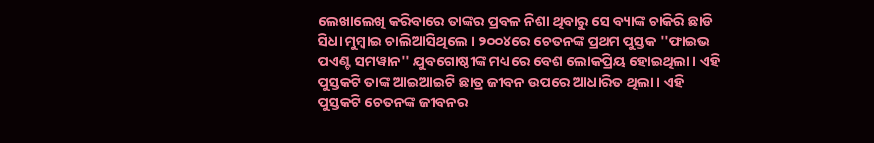ଲେଖାଲେଖି କରିବାରେ ତାଙ୍କର ପ୍ରବଳ ନିଶା ଥିବାରୁ ସେ ବ୍ୟାଙ୍କ ଚାକିରି ଛାଡି ସିଧା ମୁମ୍ୱାଇ ଚାଲିଆସିଥିଲେ । ୨୦୦୪ରେ ଚେତନଙ୍କ ପ୍ରଥମ ପୁସ୍ତକ ''ଫାଇଭ ପଏଣ୍ଟ ସମୱାନ'' ଯୁବଗୋଷ୍ଠୀଙ୍କ ମଧ୍ୟରେ ବେଶ ଲୋକପ୍ରିୟ ହୋଇଥିଲା। ଏହି ପୁସ୍ତକଟି ତାଙ୍କ ଆଇଆଇଟି ଛାତ୍ର ଜୀବନ ଉପରେ ଆଧାରିତ ଥିଲା । ଏହି ପୁସ୍ତକଟି ଚେତନଙ୍କ ଜୀବନର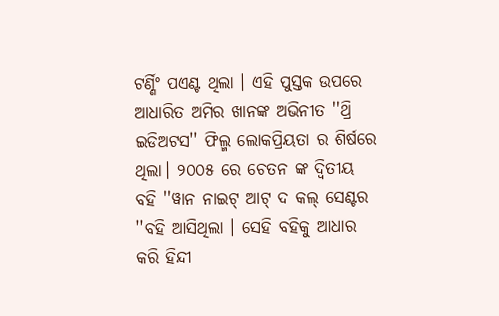ଟର୍ଣ୍ଣିଂ ପଏଣ୍ଟ ଥିଲା । ଏହି ପୁସ୍ତକ ଉପରେ ଆଧାରିତ ଅମିର ଖାନଙ୍କ ଅଭିନୀତ ''ଥ୍ରି ଇଡିଅଟସ'' ଫିଲ୍ମ ଲୋକପ୍ରିୟତା ର ଶିର୍ଷରେ ଥିଲା। ୨୦୦୫ ରେ ଚେତନ ଙ୍କ ଦ୍ୱିତୀୟ ବହି ''ୱାନ ନାଇଟ୍ ଆଟ୍ ଦ କଲ୍ ସେଣ୍ଟର ''ବହି ଆସିଥିଲା । ସେହି ବହିକୁ ଆଧାର କରି ହିନ୍ଦୀ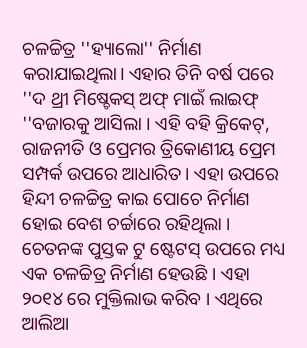ଚଳଚ୍ଚିତ୍ର ''ହ୍ୟାଲୋ'' ନିର୍ମାଣ କରାଯାଇଥିଲା। ଏହାର ତିନି ବର୍ଷ ପରେ ''ଦ ଥ୍ରୀ ମିଷ୍ଚେକସ୍ ଅଫ୍ ମାଇଁ ଲାଇଫ୍ ''ବଜାରକୁ ଆସିଲା । ଏହି ବହି କ୍ରିକେଟ୍, ରାଜନୀତି ଓ ପ୍ରେମର ତ୍ରିକୋଣୀୟ ପ୍ରେମ ସମ୍ପର୍କ ଉପରେ ଆଧାରିତ । ଏହା ଉପରେ ହିନ୍ଦୀ ଚଳଚ୍ଚିତ୍ର କାଇ ପୋଚେ ନିର୍ମାଣ ହୋଇ ବେଶ ଚର୍ଚ୍ଚାରେ ରହିଥିଲା । ଚେତନଙ୍କ ପୁସ୍ତକ ଟୁ ଷ୍ଟେଟସ୍ ଉପରେ ମଧ୍ୟ ଏକ ଚଳଚ୍ଚିତ୍ର ନିର୍ମାଣ ହେଉଛି । ଏହା ୨୦୧୪ ରେ ମୁକ୍ତିଲାଭ କରିବ । ଏଥିରେ ଆଲିଆ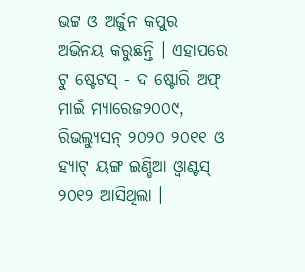ଭଟ୍ଟ ଓ ଅର୍ଜୁନ କପୁର ଅଭିନୟ କରୁଛନ୍ତି । ଏହାପରେ ଟୁ ଷ୍ଟେଟସ୍ - ଦ ଷ୍ଟୋରି ଅଫ୍ ମାଇଁ ମ୍ୟାରେଜ୨୦୦୯, ରିଭଲ୍ୟୁସନ୍ ୨୦୨୦ ୨୦୧୧ ଓ ହ୍ୟାଟ୍ ୟଙ୍ଗ ଇଣ୍ଡିଆ ଓ୍ୱାଣ୍ଟସ୍ ୨୦୧୨ ଆସିଥିଲା ।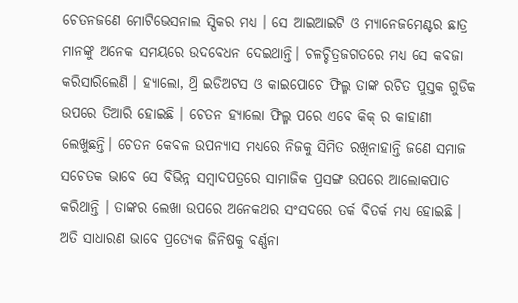ଚେତନଜଣେ ମୋଟିଭେସନାଲ ସ୍ପିକର ମଧ୍ୟ । ସେ ଆଇଆଇଟି ଓ ମ୍ୟାନେଜମେଣ୍ଟର ଛାତ୍ର ମାନଙ୍କୁ ଅନେକ ସମୟରେ ଉଦବେଧନ ଦେଇଥାନ୍ତି। ଚଳଚ୍ଚିତ୍ରଜଗତରେ ମଧ୍ୟ ସେ କବଜା କରିସାରିଲେଣି । ହ୍ୟାଲୋ, ଥ୍ରି ଇଡିଅଟସ ଓ କାଇପୋଚେ ଫିଲ୍ମ ତାଙ୍କ ରଚିତ ପୁସ୍ତକ ଗୁଡିକ ଉପରେ ତିଆରି ହୋଇଛି । ଚେତନ ହ୍ୟାଲୋ ଫିଲ୍ମ ପରେ ଏବେ କିକ୍ ର କାହାଣୀ ଲେଖୁଛନ୍ତି। ଚେତନ କେବଳ ଉପନ୍ୟାସ ମଧ୍ୟରେ ନିଜକୁ ସିମିତ ରଖିନାହାନ୍ତି ଜଣେ ସମାଜ ସଚେତକ ଭାବେ ସେ ବିଭିନ୍ନ ସମ୍ୱାଦପତ୍ରରେ ସାମାଜିକ ପ୍ରସଙ୍ଗ ଉପରେ ଆଲୋକପାତ କରିଥାନ୍ତି । ତାଙ୍କର ଲେଖା ଉପରେ ଅନେକଥର ସଂସଦରେ ତର୍କ ବିତର୍କ ମଧ୍ୟ ହୋଇଛି । ଅତି ସାଧାରଣ ଭାବେ ପ୍ରତ୍ୟେକ ଜିନିଷକୁ ବର୍ଣ୍ଣନା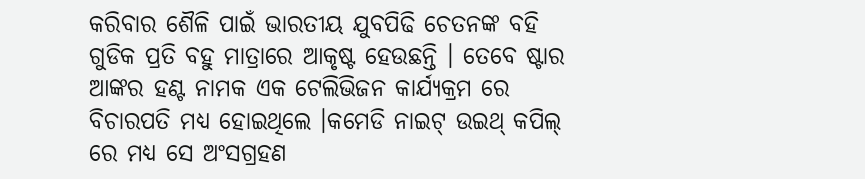କରିବାର ଶୈଳି ପାଇଁ ଭାରତୀୟ ଯୁବପିଢି ଚେତନଙ୍କ ବହି ଗୁଡିକ ପ୍ରତି ବହୁ ମାତ୍ରାରେ ଆକୃଷ୍ଟ ହେଉଛନ୍ତି । ତେବେ ଷ୍ଟାର ଆଙ୍କର ହଣ୍ଟ ନାମକ ଏକ ଟେଲିଭିଜନ କାର୍ଯ୍ୟକ୍ରମ ରେ ବିଚାରପତି ମଧ୍ୟ ହୋଇଥିଲେ ।କମେଡି ନାଇଟ୍ ଉଇଥ୍ କପିଲ୍ ରେ ମଧ୍ୟ ସେ ଅଂସଗ୍ରହଣ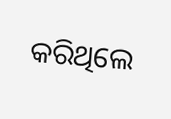କରିଥିଲେ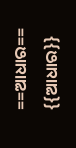==ଆଧାର==
{{ଆଧାର}}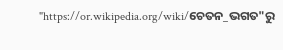"https://or.wikipedia.org/wiki/ଚେତନ_ଭଗତ"ରୁ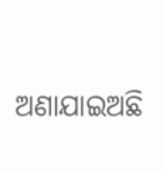ଅଣାଯାଇଅଛି